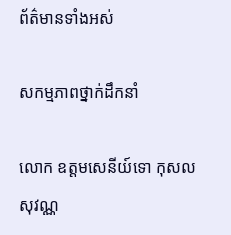ព័ត៌មានទាំងអស់

សកម្មភាពថ្នាក់ដឹកនាំ

លោក ឧត្តមសេនីយ៍ទោ កុសល សុវណ្ណ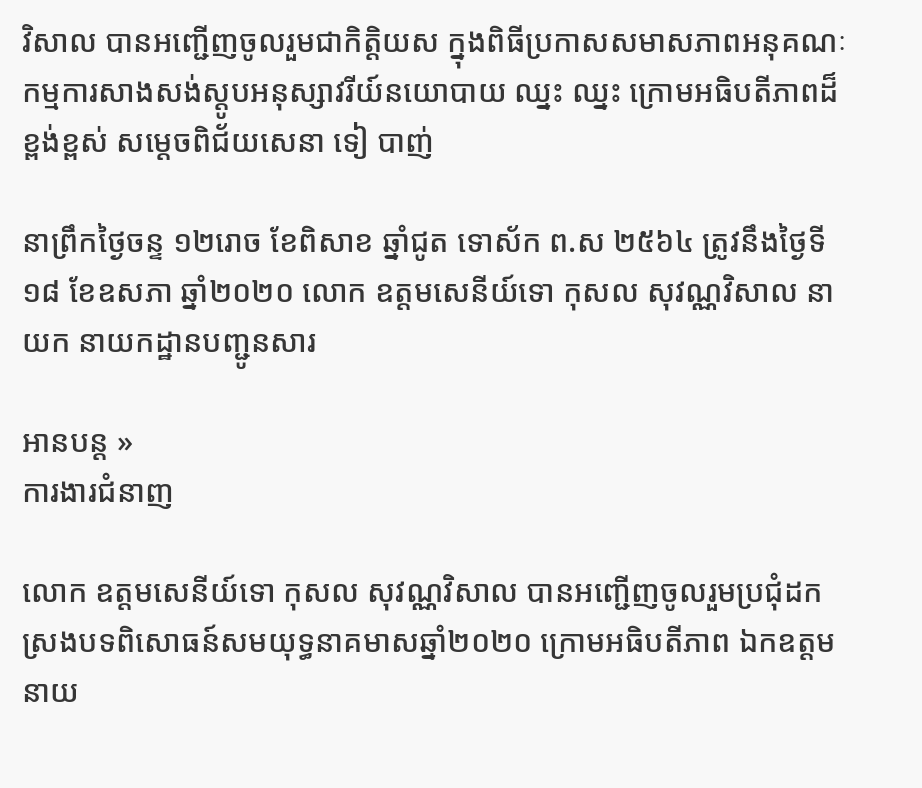វិសាល បានអញ្ជើញចូលរួមជាកិត្ដិយស ក្នុងពិធីប្រកាសសមាសភាពអនុគណៈកម្មការសាងសង់ស្តូបអនុស្សាវរីយ៍នយោបាយ ឈ្នះ ឈ្នះ ក្រោមអធិបតីភាពដ៏ខ្ពង់ខ្ពស់ សម្ដេចពិជ័យសេនា ទៀ បាញ់

នាព្រឹកថ្ងៃចន្ទ ១២រោច ខែពិសាខ ឆ្នាំជូត ទោស័ក ព.ស ២៥៦៤ ត្រូវនឹងថ្ងៃទី១៨ ខែឧសភា ឆ្នាំ២០២០ លោក ឧត្តមសេនីយ៍ទោ កុសល សុវណ្ណវិសាល នាយក នាយកដ្ឋានបញ្ជូនសារ

អានបន្ដ »
ការងារជំនាញ

លោក ឧត្តមសេនីយ៍ទោ កុសល សុវណ្ណវិសាល បានអញ្ជើញចូលរួមប្រជុំដកស្រងបទពិសោធន៍សមយុទ្ធនាគមាសឆ្នាំ២០២០ ក្រោមអធិបតីភាព ឯកឧត្ដម នាយ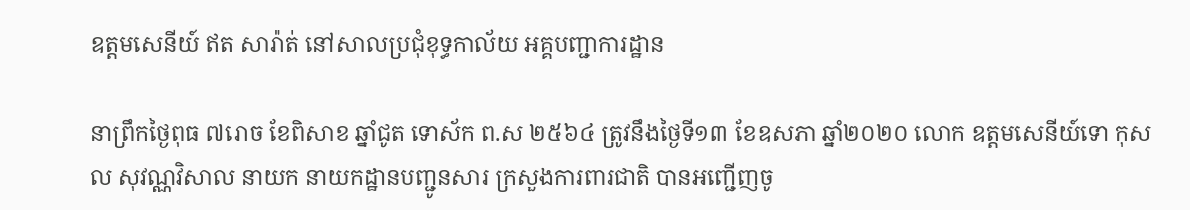ឧត្ដមសេនីយ៍ ឥត សារ៉ាត់ នៅសាលប្រជុំខុទ្ធកាល័យ អគ្គបញ្ជាការដ្ឋាន

នាព្រឹកថ្ងៃពុធ ៧រោច ខែពិសាខ ឆ្នាំជូត ទោស័ក ព.ស ២៥៦៤ ត្រូវនឹងថ្ងៃទី១៣ ខែឧសភា ឆ្នាំ២០២០ លោក ឧត្តមសេនីយ៍ទោ កុសល សុវណ្ណវិសាល នាយក នាយកដ្ឋានបញ្ជូនសារ ក្រសួងការពារជាតិ បានអញ្ជើញចូ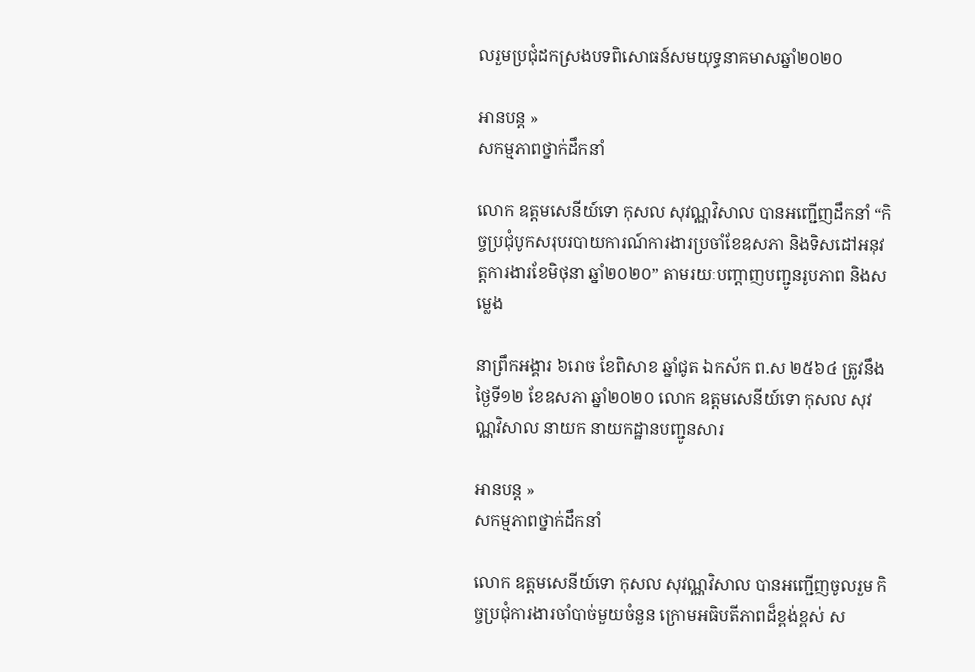លរួមប្រជុំដកស្រងបទពិសោធន៍សមយុទ្ធនាគមាសឆ្នាំ២០២០

អានបន្ដ »
សកម្មភាពថ្នាក់ដឹកនាំ

លោក ឧត្តមសេនីយ៍ទោ កុសល សុវណ្ណវិសាល បានអញ្ជើញដឹកនាំ “កិច្ចប្រជុំបូកសរុបរបាយការណ៍ការងារប្រចាំខែឧសភា និងទិសដៅអនុវត្ដការងារខែមិថុនា ឆ្នាំ២០២០” តាមរយៈបញ្ដាញបញ្ជូនរូបភាព និងសម្លេង

នាព្រឹកអង្គារ ៦រោច ខែពិសាខ ឆ្នាំជូត ឯកស័ក ព.ស ២៥៦៤ ត្រូវនឹងថ្ងៃទី១២ ខែឧសភា ឆ្នាំ២០២០ លោក ឧត្តមសេនីយ៍ទោ កុសល សុវណ្ណវិសាល នាយក នាយកដ្ឋានបញ្ជូនសារ

អានបន្ដ »
សកម្មភាពថ្នាក់ដឹកនាំ

លោក ឧត្តមសេនីយ៍ទោ កុសល សុវណ្ណវិសាល បានអញ្ជើញចូលរួម កិច្ចប្រជុំការងារចាំបាច់មួយចំនួន ក្រោមអធិបតីភាពដ៏ខ្ពង់ខ្ពស់ ស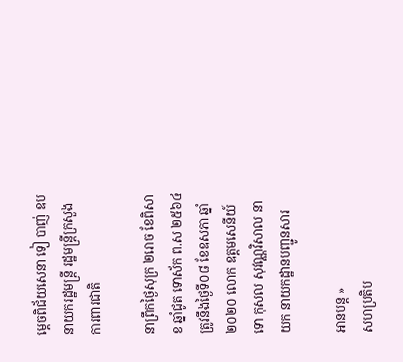ម្ដេចពិជ័យសេនា ទៀ បាញ់ ឧបនាយករដ្ឋមន្ត្រី រដ្ឋមន្ត្រីក្រសួងការពារជាតិ

នាព្រឹកថ្ងៃសុក្រ ២រោច ខែពិសាខ ឆ្នាំជូត ទោស័ក ព.ស ២៥៦៤ ត្រូវនឹងថ្ងៃទី០៨ ខែឧសភា ឆ្នាំ២០២០ លោក ឧត្តមសេនីយ៍ទោ កុសល សុវណ្ណវិសាល នាយក នាយកដ្ឋានបញ្ជូនសារ

អានបន្ដ »
សហប្រតិប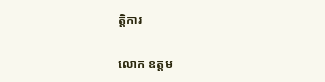ត្ដិការ

លោក ឧត្តម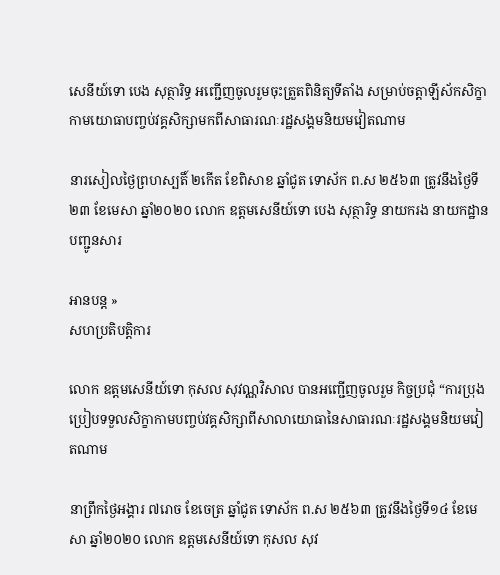សេនីយ៍ទោ បេង សុត្ថារិទ្ធ អញ្ជើញចូលរួមចុះត្រួតពិនិត្យទីតាំង សម្រាប់ចត្តាឡីស័កសិក្ខាកាមយោធាបញ្ចប់វគ្គសិក្សាមកពីសាធារណៈរដ្ឋសង្គមនិយមវៀតណាម

នារសៀលថ្ងៃព្រហស្បតិ៍ ២កើត ខែពិសាខ ឆ្នាំជូត ទោស័ក ព.ស ២៥៦៣ ត្រូវនឹងថ្ងៃទី២៣ ខែមេសា ឆ្នាំ២០២០ លោក ឧត្តមសេនីយ៍ទោ បេង សុត្ថារិទ្ធ នាយករង នាយកដ្ឋានបញ្ជូនសារ

អានបន្ដ »
សហប្រតិបត្ដិការ

លោក ឧត្តមសេនីយ៍ទោ កុសល សុវណ្ណវិសាល បានអញ្ជើញចូលរួម កិច្ចប្រជុំ “ការប្រុងប្រៀបទទួលសិក្ខាកាមបញ្ចប់វគ្គសិក្សាពីសាលាយោធានៃសាធារណៈរដ្ឋសង្គមនិយមវៀតណាម

នាព្រឹកថ្ងៃអង្គារ ៧រោច ខែចេត្រ ឆ្នាំជូត ទោស័ក ព.ស ២៥៦៣ ត្រូវនឹងថ្ងៃទី១៤ ខែមេសា ឆ្នាំ២០២០ លោក ឧត្តមសេនីយ៍ទោ កុសល សុវ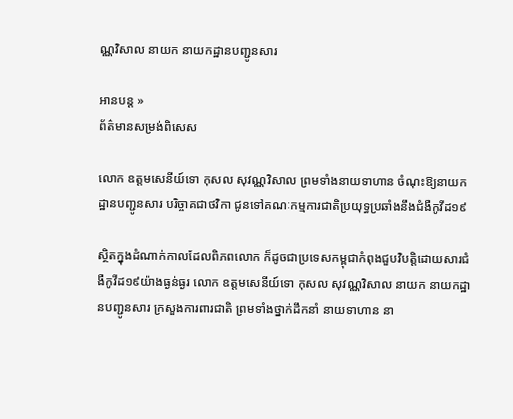ណ្ណវិសាល នាយក នាយកដ្ឋានបញ្ជូនសារ

អានបន្ដ »
ព័ត៌មានសម្រង់ពិសេស

លោក ឧត្តមសេនីយ៍ទោ កុសល សុវណ្ណវិសាល ព្រមទាំងនាយទាហាន ចំណុះឱ្យនាយកដ្ឋានបញ្ជូនសារ បរិច្ចាគជាថវិកា ជូនទៅគណៈកម្មការជាតិប្រយុទ្ធប្រឆាំងនឹងជំងឺកូវីដ១៩

ស្ថិតក្នុងដំណាក់កាលដែលពិភពលោក ក៏ដូចជាប្រទេសកម្ពុជាកំពុងជួបវិបត្ដិដោយសារជំងឺកូវីដ១៩យ៉ាងធ្ងន់ធ្ងរ លោក ឧត្តមសេនីយ៍ទោ កុសល សុវណ្ណវិសាល នាយក នាយកដ្ឋានបញ្ជូនសារ ក្រសួងការពារជាតិ ព្រមទាំងថ្នាក់ដឹកនាំ នាយទាហាន នា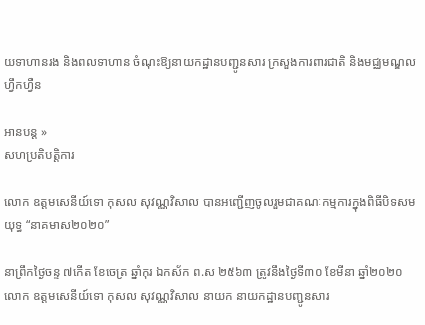យទាហានរង និងពលទាហាន ចំណុះឱ្យនាយកដ្ឋានបញ្ជូនសារ ក្រសួងការពារជាតិ និងមជ្ឈមណ្ឌលហ្វឹកហ្វឺន

អានបន្ដ »
សហប្រតិបត្ដិការ

លោក ឧត្តមសេនីយ៍ទោ កុសល សុវណ្ណវិសាល បានអញ្ជើញចូលរួមជាគណៈកម្មការក្នុងពិធីបិទសមយុទ្ធ “នាគមាស២០២០”

នាព្រឹកថ្ងៃចន្ទ ៧កើត ខែចេត្រ ឆ្នាំកុរ ឯកស័ក ព.ស ២៥៦៣ ត្រូវនឹងថ្ងៃទី៣០ ខែមីនា ឆ្នាំ២០២០ លោក ឧត្តមសេនីយ៍ទោ កុសល សុវណ្ណវិសាល នាយក នាយកដ្ឋានបញ្ជូនសារ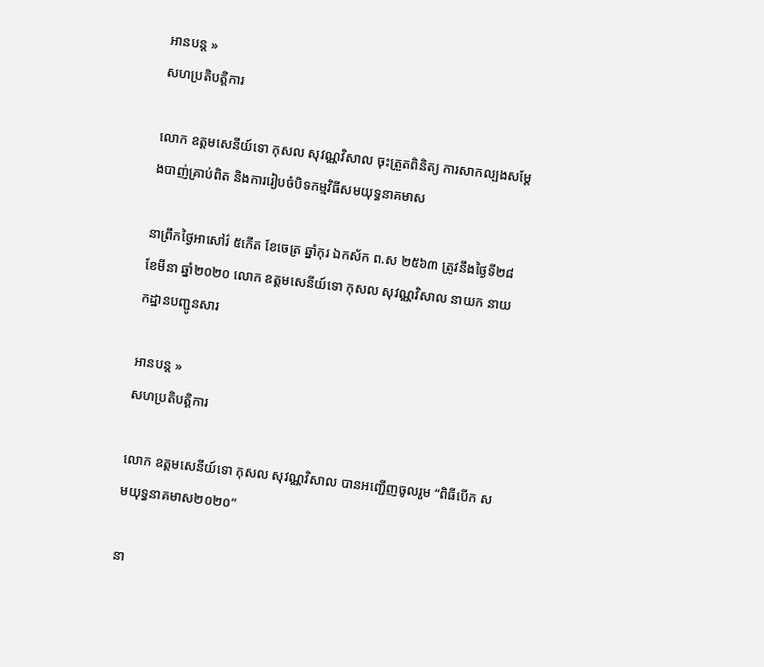អានបន្ដ »
សហប្រតិបត្ដិការ

លោក ឧត្តមសេនីយ៍ទោ កុសល សុវណ្ណវិសាល ចុះត្រួតពិនិត្យ ការសាកល្បងសម្ដែងបាញ់គ្រាប់ពិត និងការរៀបចំបិទកម្មវិធីសមយុទ្ធនាគមាស

នាព្រឹកថ្ងៃអាសៅរ៌ ៥កើត ខែចេត្រ ឆ្នាំកុរ ឯកស័ក ព.ស ២៥៦៣ ត្រូវនឹងថ្ងៃទី២៨ ខែមីនា ឆ្នាំ២០២០ លោក ឧត្តមសេនីយ៍ទោ កុសល សុវណ្ណវិសាល នាយក នាយកដ្ឋានបញ្ជូនសារ

អានបន្ដ »
សហប្រតិបត្ដិការ

លោក ឧត្តមសេនីយ៍ទោ កុសល សុវណ្ណវិសាល បានអញ្ជើញចូលរួម “ពិធីបើក សមយុទ្ធនាគមាស២០២០”

នា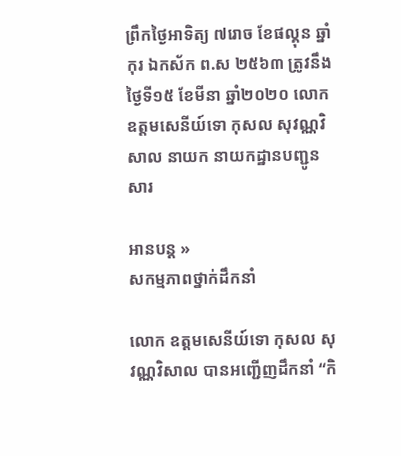ព្រឹកថ្ងៃអាទិត្យ ៧រោច ខែផល្គុន ឆ្នាំកុរ ឯកស័ក ព.ស ២៥៦៣ ត្រូវនឹងថ្ងៃទី១៥ ខែមីនា ឆ្នាំ២០២០ លោក ឧត្តមសេនីយ៍ទោ កុសល សុវណ្ណវិសាល នាយក នាយកដ្ឋានបញ្ជូនសារ

អានបន្ដ »
សកម្មភាពថ្នាក់ដឹកនាំ

លោក ឧត្តមសេនីយ៍ទោ កុសល សុវណ្ណវិសាល បានអញ្ជើញដឹកនាំ “កិ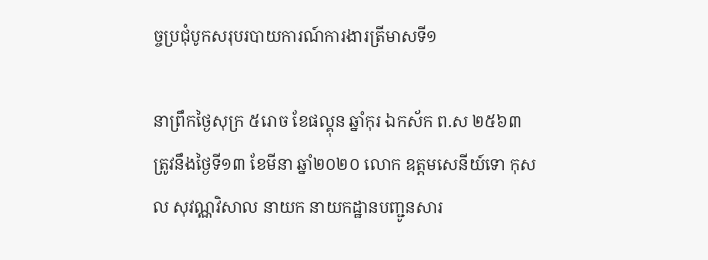ច្ចប្រជុំបូកសរុបរបាយការណ៍ការងារត្រីមាសទី១

នាព្រឹកថ្ងៃសុក្រ ៥រោច ខែផល្គុន ឆ្នាំកុរ ឯកស័ក ព.ស ២៥៦៣ ត្រូវនឹងថ្ងៃទី១៣ ខែមីនា ឆ្នាំ២០២០ លោក ឧត្តមសេនីយ៍ទោ កុសល សុវណ្ណវិសាល នាយក នាយកដ្ឋានបញ្ជូនសារ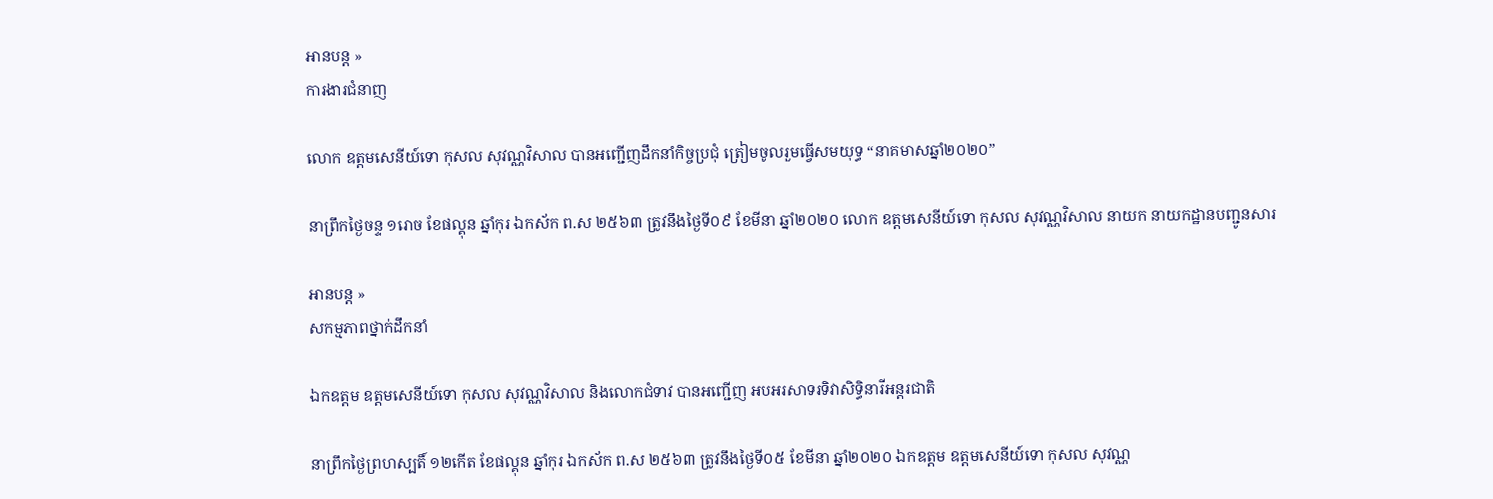អានបន្ដ »
ការងារជំនាញ

លោក ឧត្តមសេនីយ៍ទោ កុសល សុវណ្ណវិសាល បានអញ្ជើញដឹកនាំកិច្ចប្រជុំ ត្រៀមចូលរួមធ្វើសមយុទ្ធ “នាគមាសឆ្នាំ២០២០”

នាព្រឹកថ្ងៃចន្ទ ១រោច ខែផល្គុន ឆ្នាំកុរ ឯកស័ក ព.ស ២៥៦៣ ត្រូវនឹងថ្ងៃទី០៩ ខែមីនា ឆ្នាំ២០២០ លោក ឧត្តមសេនីយ៍ទោ កុសល សុវណ្ណវិសាល នាយក នាយកដ្ឋានបញ្ជូនសារ

អានបន្ដ »
សកម្មភាពថ្នាក់ដឹកនាំ

ឯកឧត្ដម ឧត្តមសេនីយ៍ទោ កុសល សុវណ្ណវិសាល និងលោកជំទាវ បានអញ្ជើញ អបអរសាទរទិវាសិទ្ធិនារីអន្ដរជាតិ

នាព្រឹកថ្ងៃព្រហស្បតិ៍ ១២កើត ខែផល្គុន ឆ្នាំកុរ ឯកស័ក ព.ស ២៥៦៣ ត្រូវនឹងថ្ងៃទី០៥ ខែមីនា ឆ្នាំ២០២០ ឯកឧត្ដម ឧត្តមសេនីយ៍ទោ កុសល សុវណ្ណ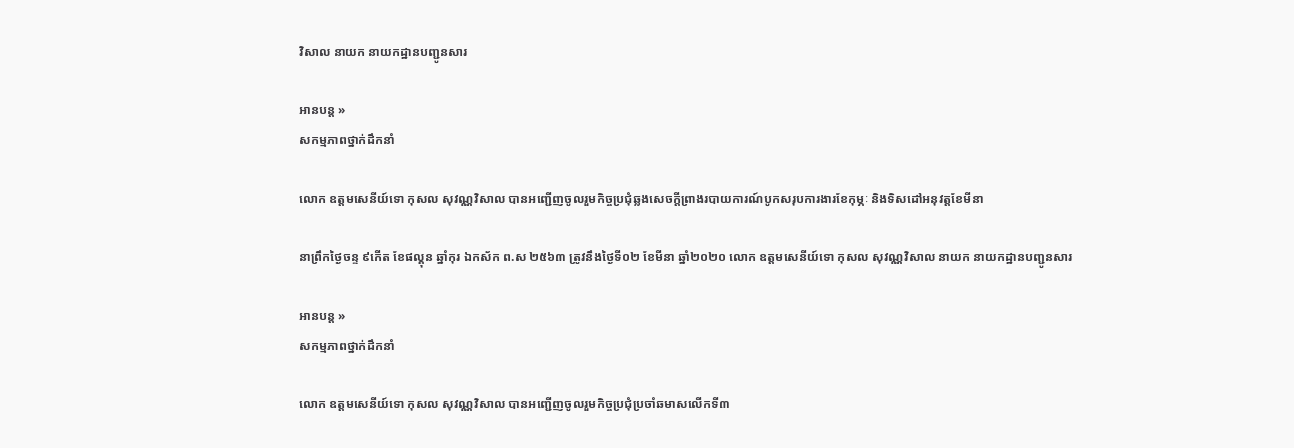វិសាល នាយក នាយកដ្ឋានបញ្ជូនសារ

អានបន្ដ »
សកម្មភាពថ្នាក់ដឹកនាំ

លោក ឧត្តមសេនីយ៍ទោ កុសល សុវណ្ណវិសាល បានអញ្ជើញចូលរួមកិច្ចប្រជុំឆ្លងសេចក្ដីព្រាងរបាយការណ៍បូកសរុបការងារខែកុម្ភៈ និងទិសដៅអនុវត្ដខែមីនា

នាព្រឹកថ្ងៃចន្ទ ៩កើត ខែផល្គុន ឆ្នាំកុរ ឯកស័ក ព.ស ២៥៦៣ ត្រូវនឹងថ្ងៃទី០២ ខែមីនា ឆ្នាំ២០២០ លោក ឧត្តមសេនីយ៍ទោ កុសល សុវណ្ណវិសាល នាយក នាយកដ្ឋានបញ្ជូនសារ

អានបន្ដ »
សកម្មភាពថ្នាក់ដឹកនាំ

លោក ឧត្តមសេនីយ៍ទោ កុសល សុវណ្ណវិសាល បានអញ្ជើញចូលរួមកិច្ចប្រជុំប្រចាំឆមាសលើកទី៣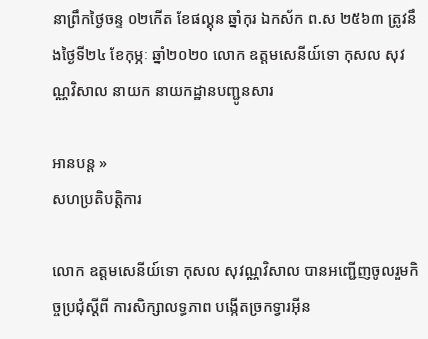នាព្រឹកថ្ងៃចន្ទ ០២កើត ខែផល្គុន ឆ្នាំកុរ ឯកស័ក ព.ស ២៥៦៣ ត្រូវនឹងថ្ងៃទី២៤ ខែកុម្ភៈ ឆ្នាំ២០២០ លោក ឧត្តមសេនីយ៍ទោ កុសល សុវណ្ណវិសាល នាយក នាយកដ្ឋានបញ្ជូនសារ

អានបន្ដ »
សហប្រតិបត្ដិការ

លោក ឧត្តមសេនីយ៍ទោ កុសល សុវណ្ណវិសាល បានអញ្ជើញចូលរួមកិច្ចប្រជុំស្ដីពី ការសិក្សាលទ្ធភាព បង្កើតច្រកទ្វារអ៊ីន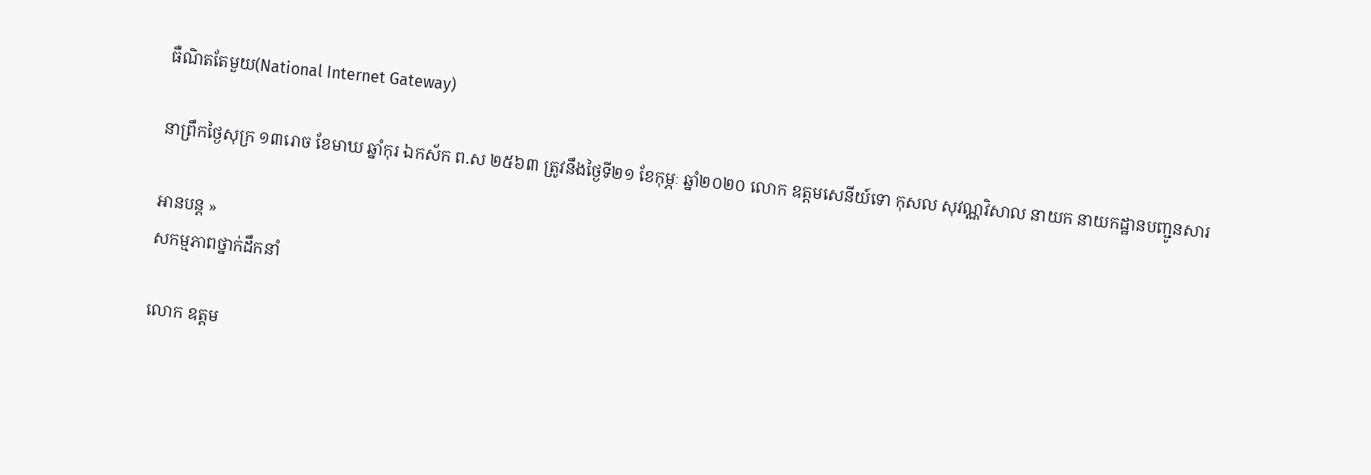ធឺណិតតែមួយ(National Internet Gateway)

នាព្រឹកថ្ងៃសុក្រ ១៣រោច ខែមាឃ ឆ្នាំកុរ ឯកស័ក ព.ស ២៥៦៣ ត្រូវនឹងថ្ងៃទី២១ ខែកុម្ភៈ ឆ្នាំ២០២០ លោក ឧត្តមសេនីយ៍ទោ កុសល សុវណ្ណវិសាល នាយក នាយកដ្ឋានបញ្ជូនសារ

អានបន្ដ »
សកម្មភាពថ្នាក់ដឹកនាំ

លោក ឧត្តម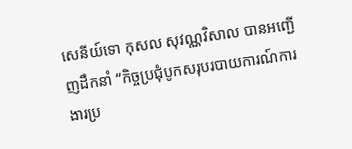សេនីយ៍ទោ កុសល សុវណ្ណវិសាល បានអញ្ជើញដឹកនាំ “កិច្ចប្រជុំបូកសរុបរបាយការណ៍ការងារប្រ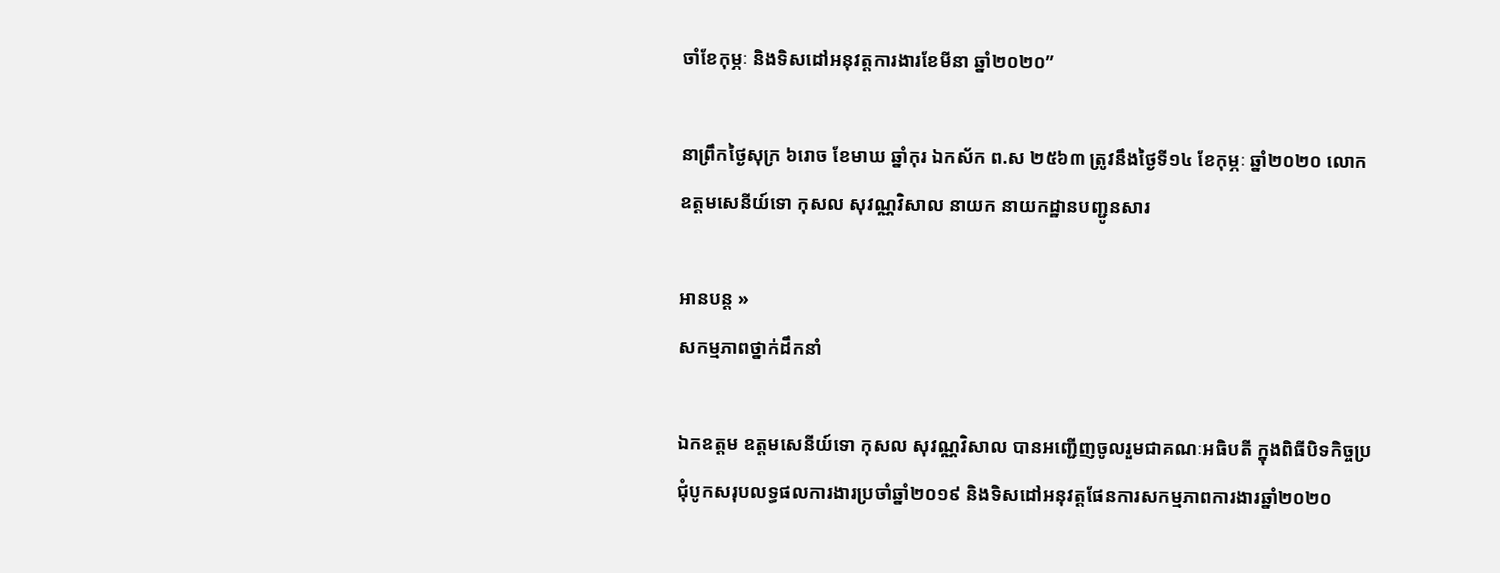ចាំខែកុម្ភៈ និងទិសដៅអនុវត្ដការងារខែមីនា ឆ្នាំ២០២០”

នាព្រឹកថ្ងៃសុក្រ ៦រោច ខែមាឃ ឆ្នាំកុរ ឯកស័ក ព.ស ២៥៦៣ ត្រូវនឹងថ្ងៃទី១៤ ខែកុម្ភៈ ឆ្នាំ២០២០ លោក ឧត្តមសេនីយ៍ទោ កុសល សុវណ្ណវិសាល នាយក នាយកដ្ឋានបញ្ជូនសារ

អានបន្ដ »
សកម្មភាពថ្នាក់ដឹកនាំ

ឯកឧត្តម ឧត្តមសេនីយ៍ទោ កុសល សុវណ្ណវិសាល បានអញ្ជើញចូលរួមជាគណៈអធិបតី ក្នុងពិធីបិទកិច្ចប្រជុំបូកសរុបលទ្ធផលការងារប្រចាំឆ្នាំ២០១៩ និងទិសដៅអនុវត្ដផែនការសកម្មភាពការងារឆ្នាំ២០២០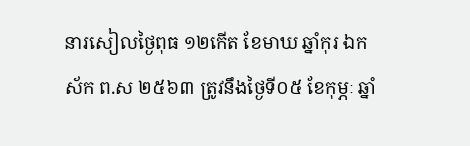នារសៀលថ្ងៃពុធ ១២កើត ខែមាឃ ឆ្នាំកុរ ឯកស័ក ព.ស ២៥៦៣ ត្រូវនឹងថ្ងៃទី០៥ ខែកុម្ភៈ ឆ្នាំ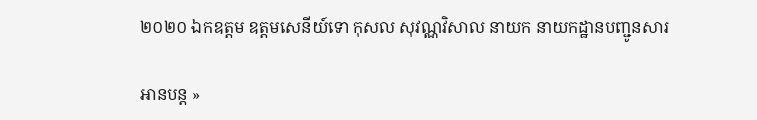២០២០ ឯកឧត្តម ឧត្តមសេនីយ៍ទោ កុសល សុវណ្ណវិសាល នាយក នាយកដ្ឋានបញ្ជូនសារ

អានបន្ដ »